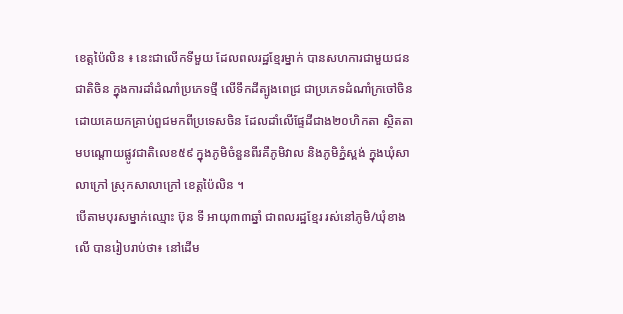ខេត្តប៉ៃលិន ៖ នេះជាលើកទីមួយ ដែលពលរដ្ឋខ្មែរម្នាក់ បានសហការជាមួយជនជាតិចិន ក្នុងការដាំដំណាំប្រភេទថ្មី លើទឹកដីត្បូងពេជ្រ ជាប្រភេទដំណាំក្រចៅចិន ដោយគេយកគ្រាប់ពួជមកពីប្រទេសចិន ដែលដាំលើផ្ទែដីជាង២០ហិកតា ស្ថិតតាមបណ្តោយផ្លូវជាតិលេខ៥៩ ក្នុងភូមិចំនួនពីរគឺភូមិវាល និងភូមិភ្នំស្ពង់ ក្នុងឃុំសាលាក្រៅ ស្រុកសាលាក្រៅ ខេត្តប៉ៃលិន ។
បើតាមបុរសម្នាក់ឈ្មោះ ប៊ុន ទី អាយុ៣៣ឆ្នាំ ជាពលរដ្ឋខ្មែរ រស់នៅភូមិ/ឃុំខាងលើ បានរៀបរាប់ថា៖ នៅដើម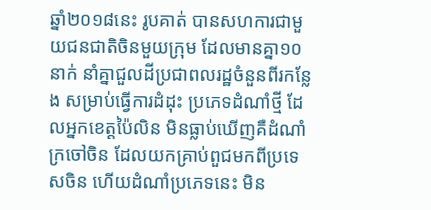ឆ្នាំ២០១៨នេះ រូបគាត់ បានសហការជាមួយជនជាតិចិនមួយក្រុម ដែលមានគ្នា១០នាក់ នាំគ្នាជួលដីប្រជាពលរដ្ឋចំនួនពីរកន្លែង សម្រាប់ធ្វើការដំដុះ ប្រភេទដំណាំថ្មី ដែលអ្នកខេត្តប៉ៃលិន មិនធ្លាប់ឃើញគឺដំណាំក្រចៅចិន ដែលយកគ្រាប់ពួជមកពីប្រទេសចិន ហើយដំណាំប្រភេទនេះ មិន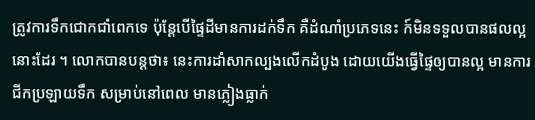ត្រូវការទឹកជោកជាំពេកទេ ប៉ុន្តែបើផ្ទៃដីមានការដក់ទឹក គឺដំណាំប្រភេទនេះ ក៍មិនទទួលបានផលល្អនោះដែរ ។ លោកបានបន្តថា៖ នេះការដាំសាកល្បងលើកដំបូង ដោយយើងធ្វើផ្ទៃឲ្យបានល្អ មានការជីកប្រឡាយទឹក សម្រាប់នៅពេល មានភ្លៀងធ្លាក់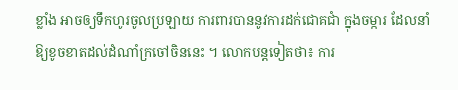ខ្លាំង អាចឲ្យទឹកហូរចូលប្រឡាយ ការពារបាននូវការដក់ជោគជាំ ក្នុងចម្ការ ដែលនាំឱ្យខូចខាតដល់ដំណាំក្រចៅចិននេះ ។ លោកបន្តទៀតថា៖ ការ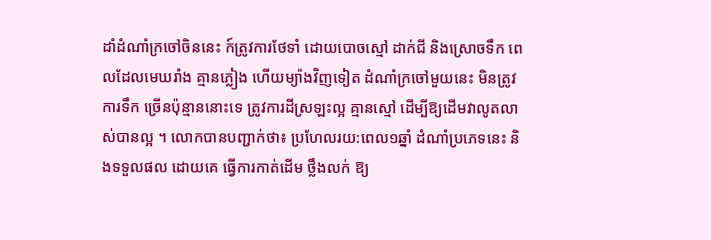ដាំដំណាំក្រចៅចិននេះ ក៍ត្រូវការថែទាំ ដោយបោចស្មៅ ដាក់ជី និងស្រោចទឹក ពេលដែលមេឃរាំង គ្មានភ្លៀង ហើយម្យ៉ាងវិញទៀត ដំណាំក្រចៅមួយនេះ មិនត្រូវការទឹក ច្រើនប៉ុន្មាននោះទេ ត្រូវការដីស្រឡះល្អ គ្មានស្មៅ ដើម្បីឱ្យដើមវាលូតលាស់បានល្អ ។ លោកបានបញ្ជាក់ថា៖ ប្រហែលរយ:ពេល១ឆ្នាំ ដំណាំប្រភេទនេះ និងទទួលផល ដោយគេ ធ្វើការកាត់ដើម ថ្លឹងលក់ ឱ្យ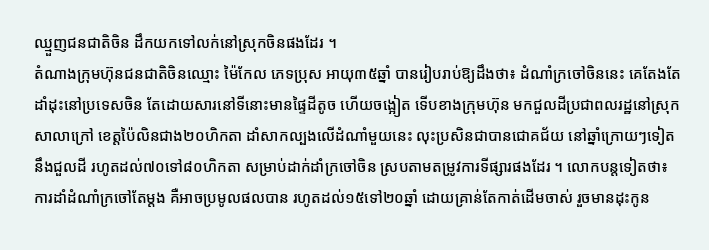ឈ្មួញជនជាតិចិន ដឹកយកទៅលក់នៅស្រុកចិនផងដែរ ។
តំណាងក្រុមហ៊ុនជនជាតិចិនឈ្មោះ ម៉ៃកែល ភេទប្រុស អាយុ៣៥ឆ្នាំ បានរៀបរាប់ឱ្យដឹងថា៖ ដំណាំក្រចៅចិននេះ គេតែងតែដាំដុះនៅប្រទេសចិន តែដោយសារនៅទីនោះមានផ្ទៃដីតូច ហើយចង្អៀត ទើបខាងក្រុមហ៊ុន មកជួលដីប្រជាពលរដ្ឋនៅស្រុកសាលាក្រៅ ខេត្តប៉ៃលិនជាង២០ហិកតា ដាំសាកល្បងលើដំណាំមួយនេះ លុះប្រសិនជាបានជោគជ័យ នៅឆ្នាំក្រោយៗទៀត នឹងជួលដី រហូតដល់៧០ទៅ៨០ហិកតា សម្រាប់ដាក់ដាំក្រចៅចិន ស្របតាមតម្រូវការទីផ្សារផងដែរ ។ លោកបន្តទៀតថា៖ ការដាំដំណាំក្រចៅតែម្តង គឺអាចប្រមូលផលបាន រហូតដល់១៥ទៅ២០ឆ្នាំ ដោយគ្រាន់តែកាត់ដើមចាស់ រួចមានដុះកូន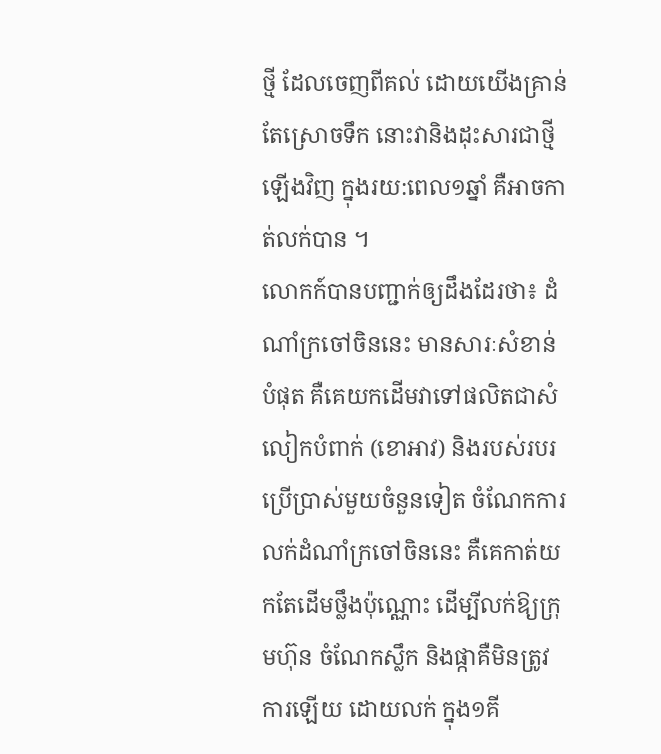ថ្មី ដែលចេញពីគល់ ដោយយើងគ្រាន់តែស្រោចទឹក នោះវានិងដុះសារជាថ្មីឡើងវិញ ក្នុងរយ:ពេល១ឆ្នាំ គឺអាចកាត់លក់បាន ។
លោកក៍បានបញ្ជាក់ឲ្យដឹងដែរថា៖ ដំណាំក្រចៅចិននេះ មានសារៈសំខាន់បំផុត គឺគេយកដើមវាទៅផលិតជាសំលៀកបំពាក់ (ខោអាវ) និងរបស់របរប្រើប្រាស់មួយចំនួនទៀត ចំណែកការលក់ដំណាំក្រចៅចិននេះ គឺគេកាត់យកតែដើមថ្លឹងប៉ុណ្ណោះ ដើម្បីលក់ឱ្យក្រុមហ៊ុន ចំណែកស្លឹក និងផ្កាគឺមិនត្រូវការឡើយ ដោយលក់ ក្នុង១គី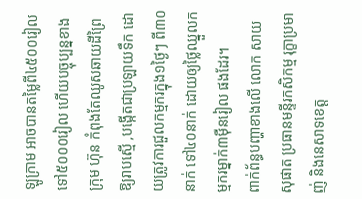ឡូក្រាម អាចបានតម្លៃពី៤៥០០រៀល ទៅ៥០០០រៀល ហើយបច្ចុប្បន្នខាងក្រុម ហ៊ុន កំពុងតែឈូសឆាយដីព្រៃ ឱ្យរាបស្មើ ,បង្កើតជាប្រឡាយទឹក ដោយត្រូវការជួលកម្មករក្នុង១ថ្ងៃៗ ពី៣០នាក់ ទៅ៤០នាក់ ដោយឲ្យថ្លៃឈ្នួលកម្មករម្នាក់៣ម៉ឺនរៀល ផងដែរ។
ពាក់ព័ន្ធបញ្ហាខាងលើ លោក សាយ សុផាត ប្រធានមន្ទីរកសិកម្ម រុក្ខាប្រមាញ់ និងនេសាទខេត្ត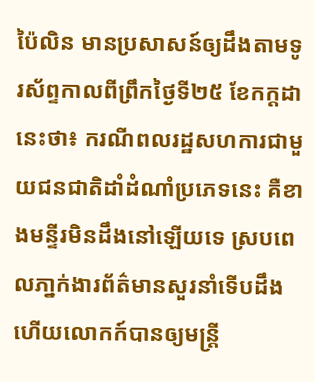ប៉ៃលិន មានប្រសាសន៍ឲ្យដឹងតាមទូរស័ព្ទកាលពីព្រឹកថ្ងៃទី២៥ ខែកក្តដានេះថា៖ ករណីពលរដ្ឋសហការជាមួយជនជាតិដាំដំណាំប្រភេទនេះ គឺខាងមន្ទីរមិនដឹងនៅឡើយទេ ស្របពេលភា្នក់ងារព័ត៌មានសួរនាំទើបដឹង ហើយលោកក៍បានឲ្យមន្ត្រី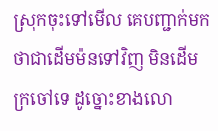ស្រុកចុះទៅមើល គេបញ្ជាក់មកថាជាដើមម៉នទៅវិញ មិនដើមក្រចៅទេ ដូច្នោះខាងលោ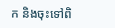ក និងចុះទៅពិ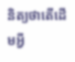និត្យថាតើដើមអ្វី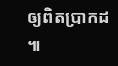ឲ្យពិតប្រាកដ ៕